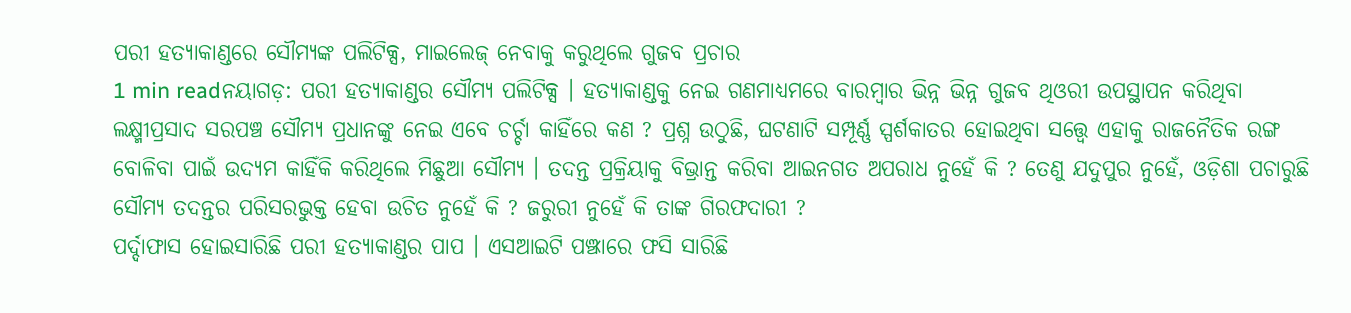ପରୀ ହତ୍ୟାକାଣ୍ଡରେ ସୌମ୍ୟଙ୍କ ପଲିଟିକ୍ସ, ମାଇଲେଜ୍ ନେବାକୁ କରୁଥିଲେ ଗୁଜବ ପ୍ରଚାର
1 min readନୟାଗଡ଼: ପରୀ ହତ୍ୟାକାଣ୍ଡର ସୌମ୍ୟ ପଲିଟିକ୍ସ । ହତ୍ୟାକାଣ୍ଡକୁ ନେଇ ଗଣମାଧ୍ୟମରେ ବାରମ୍ବାର ଭିନ୍ନ ଭିନ୍ନ ଗୁଜବ ଥିଓରୀ ଉପସ୍ଥାପନ କରିଥିବା ଲକ୍ଷ୍ମୀପ୍ରସାଦ ସରପଞ୍ଚ ସୌମ୍ୟ ପ୍ରଧାନଙ୍କୁ ନେଇ ଏବେ ଚର୍ଚ୍ଚା କାହିଁରେ କଣ ? ପ୍ରଶ୍ନ ଉଠୁଛି, ଘଟଣାଟି ସମ୍ପୂର୍ଣ୍ଣ ସ୍ପର୍ଶକାତର ହୋଇଥିବା ସତ୍ତ୍ୱେ ଏହାକୁ ରାଜନୈତିକ ରଙ୍ଗ ବୋଳିବା ପାଇଁ ଉଦ୍ୟମ କାହିଁକି କରିଥିଲେ ମିଛୁଆ ସୌମ୍ୟ । ତଦନ୍ତ ପ୍ରକ୍ରିୟାକୁ ବିଭ୍ରାନ୍ତ କରିବା ଆଇନଗତ ଅପରାଧ ନୁହେଁ କି ? ତେଣୁ ଯଦୁପୁର ନୁହେଁ, ଓଡ଼ିଶା ପଚାରୁଛି ସୌମ୍ୟ ତଦନ୍ତର ପରିସରଭୁକ୍ତ ହେବା ଉଚିତ ନୁହେଁ କି ? ଜରୁରୀ ନୁହେଁ କି ତାଙ୍କ ଗିରଫଦାରୀ ?
ପର୍ଦ୍ଦାଫାସ ହୋଇସାରିଛି ପରୀ ହତ୍ୟାକାଣ୍ଡର ପାପ । ଏସଆଇଟି ପଞ୍ଝାରେ ଫସି ସାରିଛି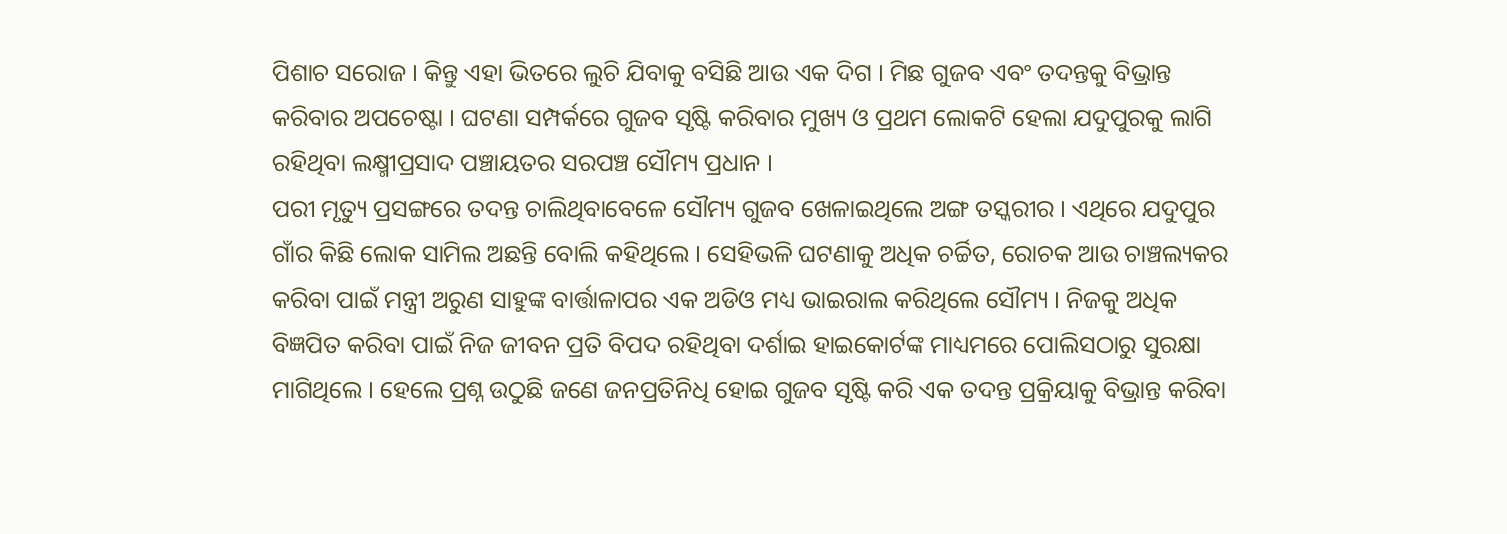ପିଶାଚ ସରୋଜ । କିନ୍ତୁ ଏହା ଭିତରେ ଲୁଚି ଯିବାକୁ ବସିଛି ଆଉ ଏକ ଦିଗ । ମିଛ ଗୁଜବ ଏବଂ ତଦନ୍ତକୁ ବିଭ୍ରାନ୍ତ କରିବାର ଅପଚେଷ୍ଟା । ଘଟଣା ସମ୍ପର୍କରେ ଗୁଜବ ସୃଷ୍ଟି କରିବାର ମୁଖ୍ୟ ଓ ପ୍ରଥମ ଲୋକଟି ହେଲା ଯଦୁପୁରକୁ ଲାଗି ରହିଥିବା ଲକ୍ଷ୍ମୀପ୍ରସାଦ ପଞ୍ଚାୟତର ସରପଞ୍ଚ ସୌମ୍ୟ ପ୍ରଧାନ ।
ପରୀ ମୃତ୍ୟୁ ପ୍ରସଙ୍ଗରେ ତଦନ୍ତ ଚାଲିଥିବାବେଳେ ସୌମ୍ୟ ଗୁଜବ ଖେଳାଇଥିଲେ ଅଙ୍ଗ ତସ୍କରୀର । ଏଥିରେ ଯଦୁପୁର ଗାଁର କିଛି ଲୋକ ସାମିଲ ଅଛନ୍ତି ବୋଲି କହିଥିଲେ । ସେହିଭଳି ଘଟଣାକୁ ଅଧିକ ଚର୍ଚ୍ଚିତ, ରୋଚକ ଆଉ ଚାଞ୍ଚଲ୍ୟକର କରିବା ପାଇଁ ମନ୍ତ୍ରୀ ଅରୁଣ ସାହୁଙ୍କ ବାର୍ତ୍ତାଳାପର ଏକ ଅଡିଓ ମଧ୍ୟ ଭାଇରାଲ କରିଥିଲେ ସୌମ୍ୟ । ନିଜକୁ ଅଧିକ ବିଜ୍ଞପିତ କରିବା ପାଇଁ ନିଜ ଜୀବନ ପ୍ରତି ବିପଦ ରହିଥିବା ଦର୍ଶାଇ ହାଇକୋର୍ଟଙ୍କ ମାଧ୍ୟମରେ ପୋଲିସଠାରୁ ସୁରକ୍ଷା ମାଗିଥିଲେ । ହେଲେ ପ୍ରଶ୍ନ ଉଠୁଛି ଜଣେ ଜନପ୍ରତିନିଧି ହୋଇ ଗୁଜବ ସୃଷ୍ଟି କରି ଏକ ତଦନ୍ତ ପ୍ରକ୍ରିୟାକୁ ବିଭ୍ରାନ୍ତ କରିବା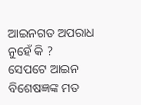ଆଇନଗତ ଅପରାଧ ନୁହେଁ କି ?
ସେପଟେ ଆଇନ ବିଶେଷଜ୍ଞଙ୍କ ମତ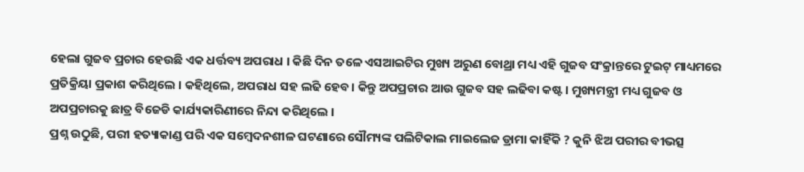ହେଲା ଗୁଜବ ପ୍ରଚାର ହେଉଛି ଏକ ଧର୍ତ୍ତବ୍ୟ ଅପରାଧ । କିଛି ଦିନ ତଳେ ଏସଆଇଟିର ମୁଖ୍ୟ ଅରୁଣ ବୋଥ୍ରା ମଧ୍ୟ ଏହି ଗୁଜବ ସଂକ୍ରାନ୍ତରେ ଟୁଇଟ୍ ମାଧ୍ୟମରେ ପ୍ରତିକ୍ରିୟା ପ୍ରକାଶ କରିଥିଲେ । କହିଥିଲେ, ଅପରାଧ ସହ ଲଢି ହେବ । କିନ୍ତୁ ଅପପ୍ରଚାର ଆଉ ଗୁଜବ ସହ ଲଢିବା କଷ୍ଟ । ମୁଖ୍ୟମନ୍ତ୍ରୀ ମଧ୍ୟ ଗୁଜବ ଓ ଅପପ୍ରଚାରକୁ ଛାତ୍ର ବିଜେଡି କାର୍ଯ୍ୟକାରିଣୀରେ ନିନ୍ଦା କରିଥିଲେ ।
ପ୍ରଶ୍ନ ଉଠୁଛି, ପରୀ ହତ୍ୟାକାଣ୍ଡ ପରି ଏକ ସମ୍ବେଦନଶୀଳ ଘଟଣାରେ ସୌମ୍ୟଙ୍କ ପଲିଟିକାଲ ମାଇଲେଜ ଡ୍ରାମା କାହିଁକି ? କୁନି ଝିଅ ପରୀର ବୀଭତ୍ସ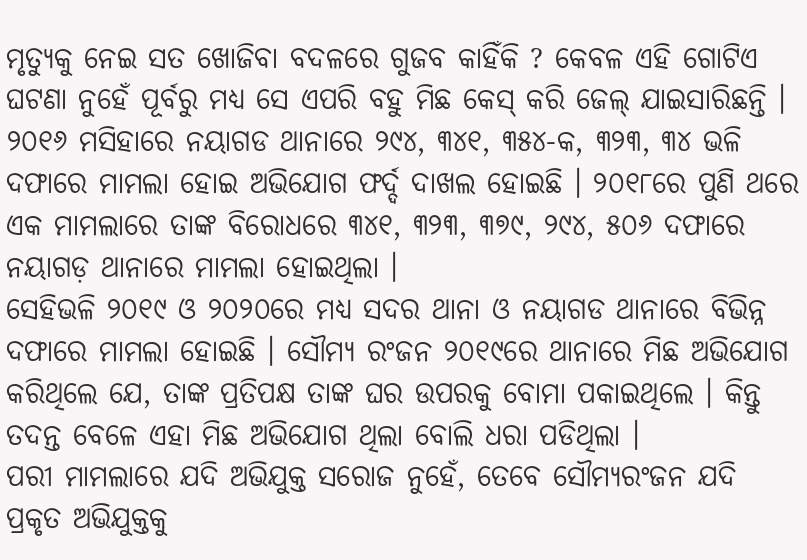ମୃତ୍ୟୁକୁ ନେଇ ସତ ଖୋଜିବା ବଦଳରେ ଗୁଜବ କାହିଁକି ? କେବଳ ଏହି ଗୋଟିଏ ଘଟଣା ନୁହେଁ ପୂର୍ବରୁ ମଧ୍ୟ ସେ ଏପରି ବହୁ ମିଛ କେସ୍ କରି ଜେଲ୍ ଯାଇସାରିଛନ୍ତି । ୨୦୧୬ ମସିହାରେ ନୟାଗଡ ଥାନାରେ ୨୯୪, ୩୪୧, ୩୫୪-କ, ୩୨୩, ୩୪ ଭଳି ଦଫାରେ ମାମଲା ହୋଇ ଅଭିଯୋଗ ଫର୍ଦ୍ଦ ଦାଖଲ ହୋଇଛି । ୨୦୧୮ରେ ପୁଣି ଥରେ ଏକ ମାମଲାରେ ତାଙ୍କ ବିରୋଧରେ ୩୪୧, ୩୨୩, ୩୭୯, ୨୯୪, ୫୦୬ ଦଫାରେ ନୟାଗଡ଼ ଥାନାରେ ମାମଲା ହୋଇଥିଲା ।
ସେହିଭଳି ୨୦୧୯ ଓ ୨୦୨୦ରେ ମଧ୍ୟ ସଦର ଥାନା ଓ ନୟାଗଡ ଥାନାରେ ବିଭିନ୍ନ ଦଫାରେ ମାମଲା ହୋଇଛି । ସୌମ୍ୟ ରଂଜନ ୨୦୧୯ରେ ଥାନାରେ ମିଛ ଅଭିଯୋଗ କରିଥିଲେ ଯେ, ତାଙ୍କ ପ୍ରତିପକ୍ଷ ତାଙ୍କ ଘର ଉପରକୁ ବୋମା ପକାଇଥିଲେ । କିନ୍ତୁ ତଦନ୍ତ ବେଳେ ଏହା ମିଛ ଅଭିଯୋଗ ଥିଲା ବୋଲି ଧରା ପଡିଥିଲା ।
ପରୀ ମାମଲାରେ ଯଦି ଅଭିଯୁକ୍ତ ସରୋଜ ନୁହେଁ, ତେବେ ସୌମ୍ୟରଂଜନ ଯଦି ପ୍ରକୃତ ଅଭିଯୁକ୍ତକୁ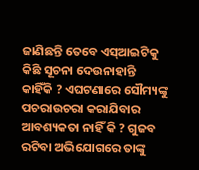ଜାଣିଛନ୍ତି ତେବେ ଏସ୍ଆଇଟିକୁ କିଛି ସୂଚନା ଦେଉନାହାନ୍ତି କାହିଁକି ? ଏଘଟଣାରେ ସୌମ୍ୟଙ୍କୁ ପଚରାଉଚରା କରାଯିବାର ଆବଶ୍ୟକତା ନାହିଁ କି ? ଗୁଜବ ରଟିବା ଅଭିଯୋଗରେ ତାଙ୍କୁ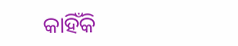କାହିଁକି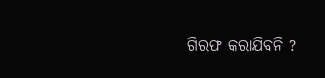ଗିରଫ କରାଯିବନି ?